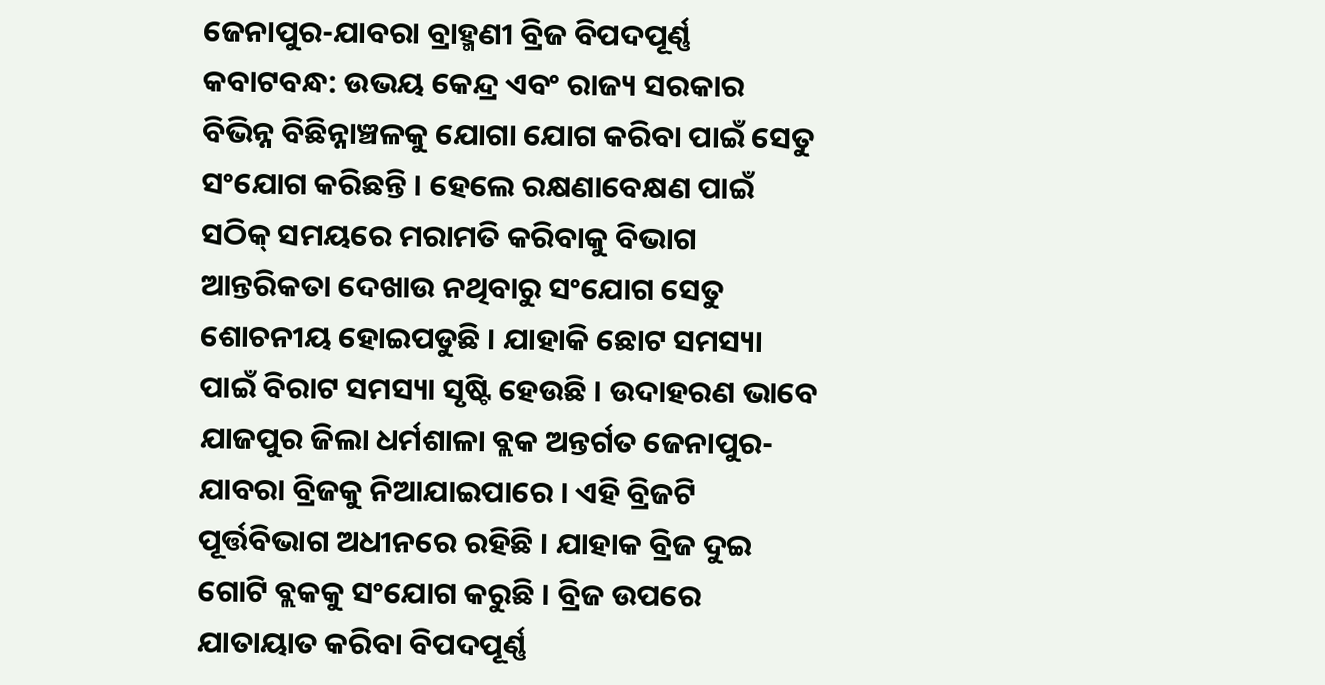ଜେନାପୁର-ଯାବରା ବ୍ରାହ୍ମଣୀ ବ୍ରିଜ ବିପଦପୂର୍ଣ୍ଣ
କବାଟବନ୍ଧ: ଉଭୟ କେନ୍ଦ୍ର ଏବଂ ରାଜ୍ୟ ସରକାର ବିଭିନ୍ନ ବିଛିନ୍ନାଞ୍ଚଳକୁ ଯୋଗା ଯୋଗ କରିବା ପାଇଁ ସେତୁ ସଂଯୋଗ କରିଛନ୍ତି । ହେଲେ ରକ୍ଷଣାବେକ୍ଷଣ ପାଇଁ ସଠିକ୍ ସମୟରେ ମରାମତି କରିବାକୁ ବିଭାଗ ଆନ୍ତରିକତା ଦେଖାଉ ନଥିବାରୁ ସଂଯୋଗ ସେତୁ ଶୋଚନୀୟ ହୋଇପଡୁଛି । ଯାହାକି ଛୋଟ ସମସ୍ୟା ପାଇଁ ବିରାଟ ସମସ୍ୟା ସୃଷ୍ଟି ହେଉଛି । ଉଦାହରଣ ଭାବେ ଯାଜପୁର ଜିଲା ଧର୍ମଶାଳା ବ୍ଲକ ଅନ୍ତର୍ଗତ ଜେନାପୁର-ଯାବରା ବ୍ରିଜକୁ ନିଆଯାଇପାରେ । ଏହି ବ୍ରିଜଟି ପୂର୍ତ୍ତବିଭାଗ ଅଧୀନରେ ରହିଛି । ଯାହାକ ବ୍ରିଜ ଦୁଇ ଗୋଟି ବ୍ଲକକୁ ସଂଯୋଗ କରୁଛି । ବ୍ରିଜ ଉପରେ ଯାତାୟାତ କରିବା ବିପଦପୂର୍ଣ୍ଣ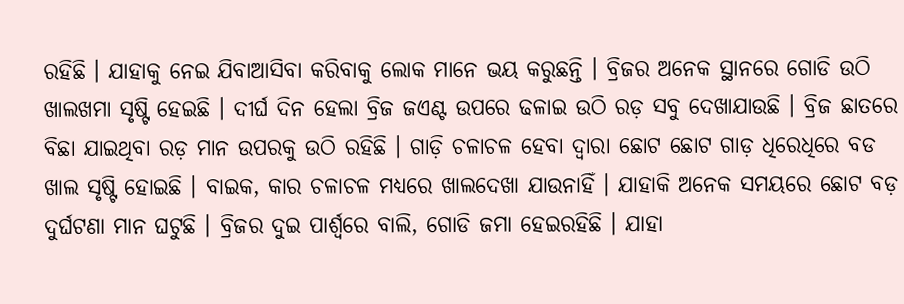ରହିଛି । ଯାହାକୁ ନେଇ ଯିବାଆସିବା କରିବାକୁ ଲୋକ ମାନେ ଭୟ କରୁଛନ୍ତି । ବ୍ରିଜର ଅନେକ ସ୍ଥାନରେ ଗୋଡି ଉଠି ଖାଲଖମା ସୃଷ୍ଟି ହେଇଛି । ଦୀର୍ଘ ଦିନ ହେଲା ବ୍ରିଜ ଜଏଣ୍ଟ ଉପରେ ଢଳାଇ ଉଠି ରଡ଼ ସବୁ ଦେଖାଯାଉଛି । ବ୍ରିଜ ଛାତରେ ବିଛା ଯାଇଥିବା ରଡ଼ ମାନ ଉପରକୁ ଉଠି ରହିଛି । ଗାଡ଼ି ଚଳାଚଳ ହେବା ଦ୍ୱାରା ଛୋଟ ଛୋଟ ଗାଡ଼ ଧିରେଧିରେ ବଡ ଖାଲ ସୃଷ୍ଟି ହୋଇଛି । ବାଇକ, କାର ଚଳାଚଳ ମଧ୍ୟରେ ଖାଲଦେଖା ଯାଉନାହିଁ । ଯାହାକି ଅନେକ ସମୟରେ ଛୋଟ ବଡ଼ ଦୁର୍ଘଟଣା ମାନ ଘଟୁଛି । ବ୍ରିଜର ଦୁଇ ପାର୍ଶ୍ୱରେ ବାଲି, ଗୋଡି ଜମା ହେଇରହିଛି । ଯାହା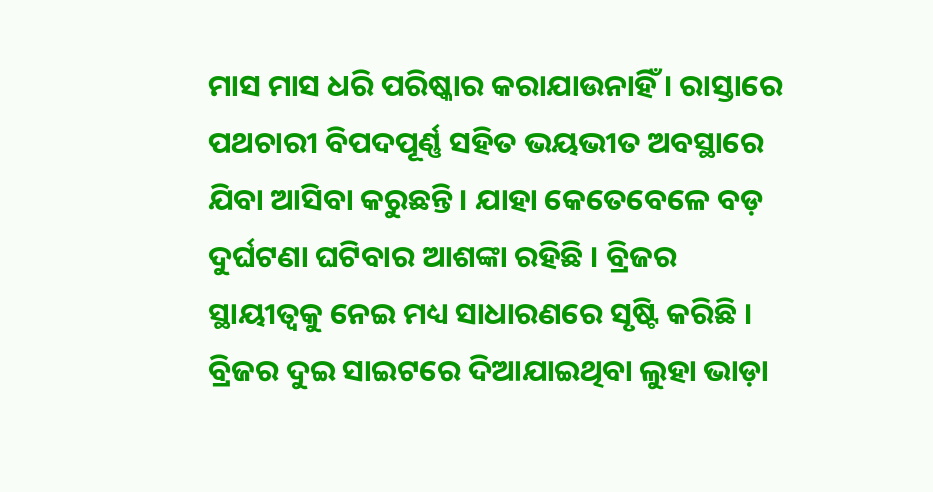ମାସ ମାସ ଧରି ପରିଷ୍କାର କରାଯାଉନାହିଁ । ରାସ୍ତାରେ ପଥଚାରୀ ବିପଦପୂର୍ଣ୍ଣ ସହିତ ଭୟଭୀତ ଅବସ୍ଥାରେ ଯିବା ଆସିବା କରୁଛନ୍ତି । ଯାହା କେତେବେଳେ ବଡ଼ ଦୁର୍ଘଟଣା ଘଟିବାର ଆଶଙ୍କା ରହିଛି । ବ୍ରିଜର ସ୍ଥାୟୀତ୍ୱକୁ ନେଇ ମଧ୍ୟ ସାଧାରଣରେ ସୃଷ୍ଟି କରିଛି । ବ୍ରିଜର ଦୁଇ ସାଇଟରେ ଦିଆଯାଇଥିବା ଲୁହା ଭାଡ଼ା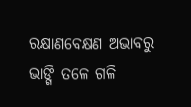ରକ୍ଷାଣବେକ୍ଷଣ ଅଭାବରୁ ଭାଙ୍ଗି ତଳେ ଗଳି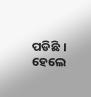ପଡିଛି । ହେଲେ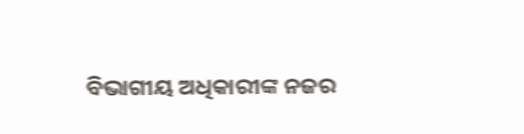ବିଭାଗୀୟ ଅଧିକାରୀଙ୍କ ନଜର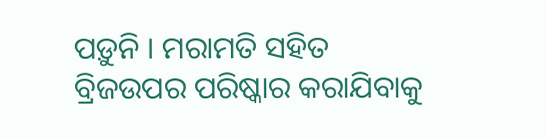ପଡ଼ୁନି । ମରାମତି ସହିତ ବ୍ରିଜଉପର ପରିଷ୍କାର କରାଯିବାକୁ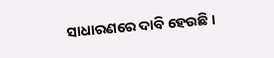ସାଧାରଣରେ ଦାବି ହେଉଛି ।